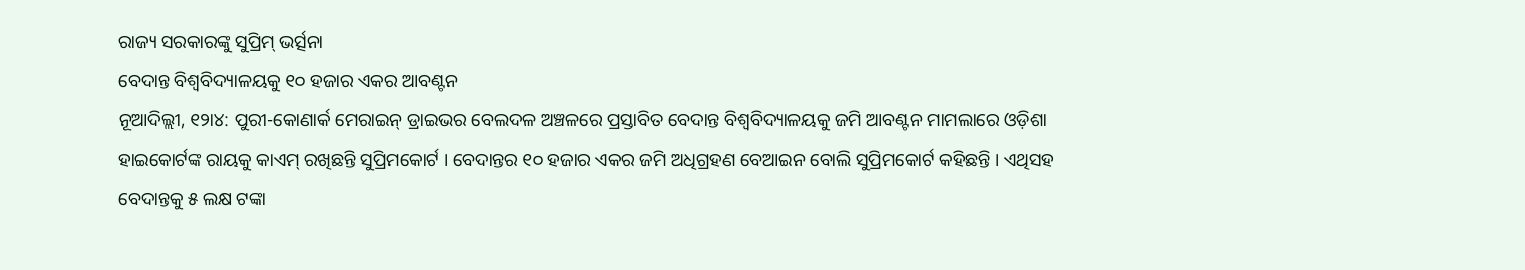ରାଜ୍ୟ ସରକାରଙ୍କୁ ସୁପ୍ରିମ୍ ଭର୍ତ୍ସନା
ବେଦାନ୍ତ ବିଶ୍ୱବିଦ୍ୟାଳୟକୁ ୧୦ ହଜାର ଏକର ଆବଣ୍ଟନ
ନୂଆଦିଲ୍ଲୀ, ୧୨ା୪: ପୁରୀ-କୋଣାର୍କ ମେରାଇନ୍ ଡ୍ରାଇଭର ବେଲଦଳ ଅଞ୍ଚଳରେ ପ୍ରସ୍ତାବିତ ବେଦାନ୍ତ ବିଶ୍ୱବିଦ୍ୟାଳୟକୁ ଜମି ଆବଣ୍ଟନ ମାମଲାରେ ଓଡ଼ିଶା ହାଇକୋର୍ଟଙ୍କ ରାୟକୁ କାଏମ୍ ରଖିଛନ୍ତି ସୁପ୍ରିମକୋର୍ଟ । ବେଦାନ୍ତର ୧୦ ହଜାର ଏକର ଜମି ଅଧିଗ୍ରହଣ ବେଆଇନ ବୋଲି ସୁପ୍ରିମକୋର୍ଟ କହିଛନ୍ତି । ଏଥିସହ ବେଦାନ୍ତକୁ ୫ ଲକ୍ଷ ଟଙ୍କା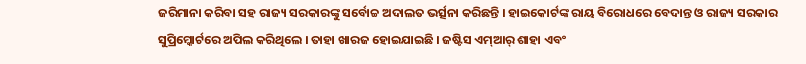ଜରିମାନା କରିବା ସହ ରାଜ୍ୟ ସରକାରଙ୍କୁ ସର୍ବୋଚ୍ଚ ଅଦାଲତ ଭର୍ତ୍ସନା କରିଛନ୍ତି । ହାଇକୋର୍ଟଙ୍କ ରାୟ ବିରୋଧରେ ବେଦାନ୍ତ ଓ ରାଜ୍ୟ ସରକାର ସୁପ୍ରିମ୍କୋର୍ଟରେ ଅପିଲ କରିଥିଲେ । ତାହା ଖାରଜ ହୋଇଯାଇଛି । ଜଷ୍ଟିସ ଏମ୍ଆର୍ ଶାହା ଏବଂ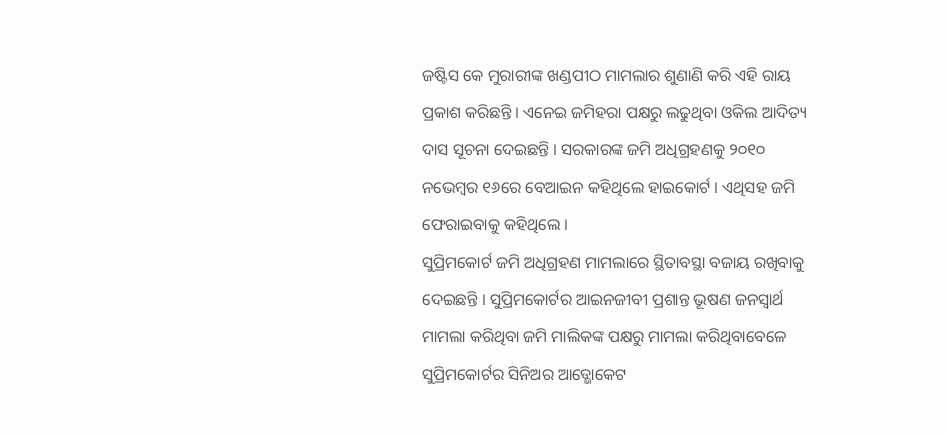ଜଷ୍ଟିସ କେ ମୁରାରୀଙ୍କ ଖଣ୍ଡପୀଠ ମାମଲାର ଶୁଣାଣି କରି ଏହି ରାୟ ପ୍ରକାଶ କରିଛନ୍ତି । ଏନେଇ ଜମିହରା ପକ୍ଷରୁ ଲଢୁଥିବା ଓକିଲ ଆଦିତ୍ୟ ଦାସ ସୂଚନା ଦେଇଛନ୍ତି । ସରକାରଙ୍କ ଜମି ଅଧିଗ୍ରହଣକୁ ୨୦୧୦ ନଭେମ୍ବର ୧୬ରେ ବେଆଇନ କହିଥିଲେ ହାଇକୋର୍ଟ । ଏଥିସହ ଜମି ଫେରାଇବାକୁ କହିଥିଲେ ।
ସୁପ୍ରିମକୋର୍ଟ ଜମି ଅଧିଗ୍ରହଣ ମାମଲାରେ ସ୍ଥିତାବସ୍ଥା ବଜାୟ ରଖିବାକୁ ଦେଇଛନ୍ତି । ସୁପ୍ରିମକୋର୍ଟର ଆଇନଜୀବୀ ପ୍ରଶାନ୍ତ ଭୂଷଣ ଜନସ୍ୱାର୍ଥ ମାମଲା କରିଥିବା ଜମି ମାଲିକଙ୍କ ପକ୍ଷରୁ ମାମଲା କରିଥିବାବେଳେ ସୁପ୍ରିମକୋର୍ଟର ସିନିଅର ଆଡ୍ଭୋକେଟ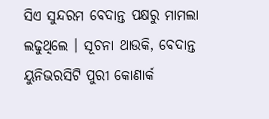ସିଏ ସୁନ୍ଦରମ ବେଦାନ୍ତ ପକ୍ଷରୁ ମାମଲା ଲଢୁଥିଲେ । ସୂଚନା ଥାଉକି, ବେଦାନ୍ତ ୟୁନିଭରସିଟି ପୁରୀ କୋଣାର୍କ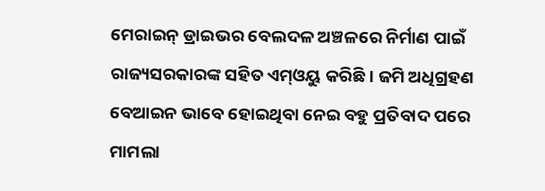ମେରାଇନ୍ ଡ୍ରାଇଭର ବେଲଦଳ ଅଞ୍ଚଳରେ ନିର୍ମାଣ ପାଇଁ ରାଜ୍ୟସରକାରଙ୍କ ସହିତ ଏମ୍ଓୟୁ କରିଛି । ଜମି ଅଧିଗ୍ରହଣ ବେଆଇନ ଭାବେ ହୋଇଥିବା ନେଇ ବହୁ ପ୍ରତିବାଦ ପରେ ମାମଲା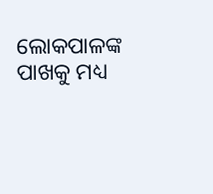ଲୋକପାଳଙ୍କ ପାଖକୁ ମଧ୍ୟ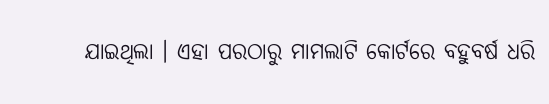ଯାଇଥିଲା । ଏହା ପରଠାରୁ ମାମଲାଟି କୋର୍ଟରେ ବହୁବର୍ଷ ଧରି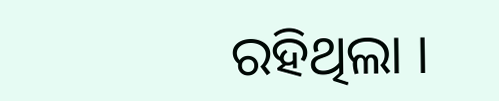ରହିଥିଲା ।